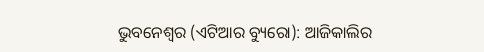ଭୁବନେଶ୍ୱର (ଏଟିଆର ବ୍ୟୁରୋ): ଆଜିକାଲିର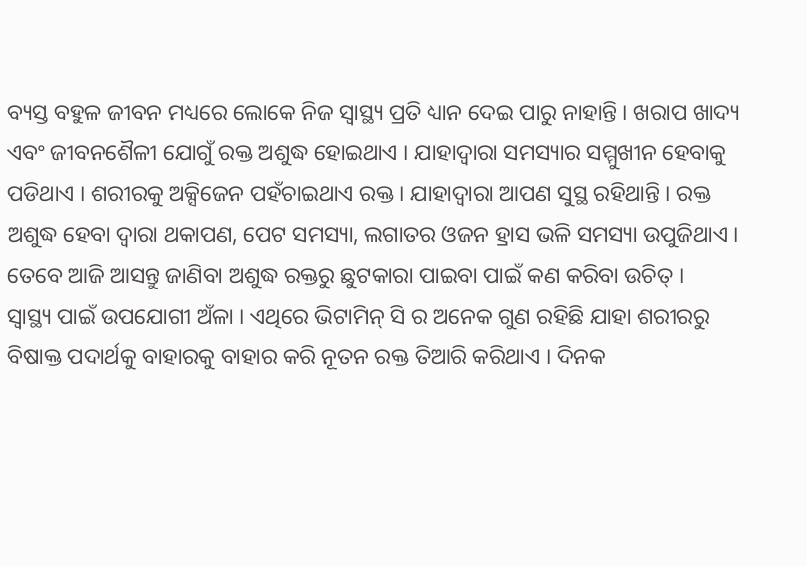ବ୍ୟସ୍ତ ବହୁଳ ଜୀବନ ମଧ୍ୟରେ ଲୋକେ ନିଜ ସ୍ୱାସ୍ଥ୍ୟ ପ୍ରତି ଧ୍ୟାନ ଦେଇ ପାରୁ ନାହାନ୍ତି । ଖରାପ ଖାଦ୍ୟ ଏବଂ ଜୀବନଶୈଳୀ ଯୋଗୁଁ ରକ୍ତ ଅଶୁଦ୍ଧ ହୋଇଥାଏ । ଯାହାଦ୍ୱାରା ସମସ୍ୟାର ସମ୍ମୁଖୀନ ହେବାକୁ ପଡିଥାଏ । ଶରୀରକୁ ଅକ୍ସିଜେନ ପହଁଚାଇଥାଏ ରକ୍ତ । ଯାହାଦ୍ୱାରା ଆପଣ ସୁସ୍ଥ ରହିଥାନ୍ତି । ରକ୍ତ ଅଶୁଦ୍ଧ ହେବା ଦ୍ୱାରା ଥକାପଣ, ପେଟ ସମସ୍ୟା, ଲଗାତର ଓଜନ ହ୍ରାସ ଭଳି ସମସ୍ୟା ଉପୁଜିଥାଏ । ତେବେ ଆଜି ଆସନ୍ତୁ ଜାଣିବା ଅଶୁଦ୍ଧ ରକ୍ତରୁ ଛୁଟକାରା ପାଇବା ପାଇଁ କଣ କରିବା ଉଚିତ୍ ।
ସ୍ୱାସ୍ଥ୍ୟ ପାଇଁ ଉପଯୋଗୀ ଅଁଳା । ଏଥିରେ ଭିଟାମିନ୍ ସି ର ଅନେକ ଗୁଣ ରହିଛି ଯାହା ଶରୀରରୁ ବିଷାକ୍ତ ପଦାର୍ଥକୁ ବାହାରକୁ ବାହାର କରି ନୂତନ ରକ୍ତ ତିଆରି କରିଥାଏ । ଦିନକ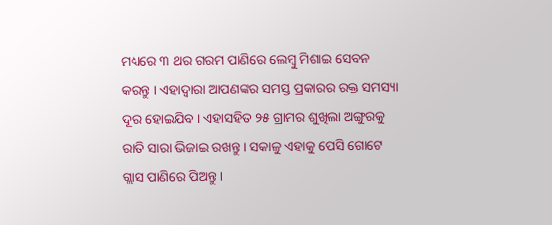ମଧ୍ୟରେ ୩ ଥର ଗରମ ପାଣିରେ ଲେମ୍ବୁ ମିଶାଇ ସେବନ କରନ୍ତୁ । ଏହାଦ୍ୱାରା ଆପଣଙ୍କର ସମସ୍ତ ପ୍ରକାରର ରକ୍ତ ସମସ୍ୟା ଦୂର ହୋଇଯିବ । ଏହାସହିତ ୨୫ ଗ୍ରାମର ଶୁଖିଲା ଅଙ୍ଗୁରକୁ ରାତି ସାରା ଭିଜାଇ ରଖନ୍ତୁ । ସକାଳୁ ଏହାକୁ ପେସି ଗୋଟେ ଗ୍ଲାସ ପାଣିରେ ପିଅନ୍ତୁ ।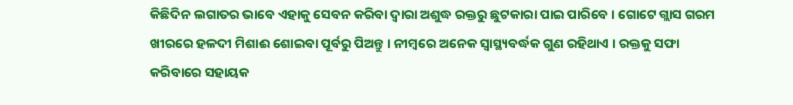କିଛିଦିନ ଲଗାତର ଭାବେ ଏହାକୁ ସେବନ କରିବା ଦ୍ୱାରା ଅଶୁଦ୍ଧ ରକ୍ତରୁ ଛୁଟକାରା ପାଇ ପାରିବେ । ଗୋଟେ ଗ୍ଲାସ ଗରମ ଖୀରରେ ହଳଦୀ ମିଶାଈ ଶୋଇବା ପୂର୍ବରୁ ପିଅନ୍ତୁ । ନୀମ୍ବରେ ଅନେକ ସ୍ୱାସ୍ଥ୍ୟବର୍ଦ୍ଧକ ଗୁଣ ରହିଥାଏ । ରକ୍ତକୁ ସଫା କରିବାରେ ସହାୟକ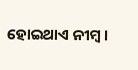ହୋଇଥାଏ ନୀମ୍ବ ।